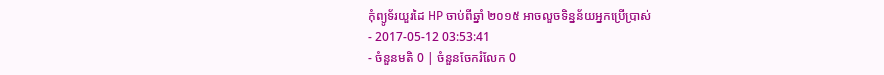កុំព្យូទ័រយួរដៃ HP ចាប់ពីឆ្នាំ ២០១៥ អាចលួចទិន្នន័យអ្នកប្រើប្រាស់
- 2017-05-12 03:53:41
- ចំនួនមតិ 0 | ចំនួនចែករំលែក 0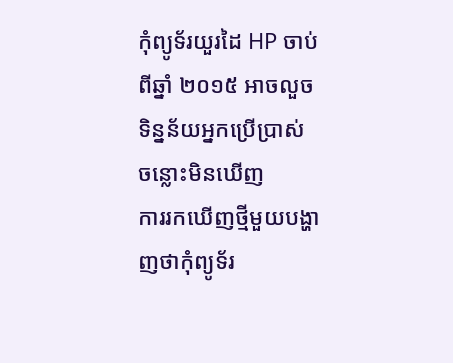កុំព្យូទ័រយួរដៃ HP ចាប់ពីឆ្នាំ ២០១៥ អាចលួចទិន្នន័យអ្នកប្រើប្រាស់
ចន្លោះមិនឃើញ
ការរកឃើញថ្មីមួយបង្ហាញថាកុំព្យូទ័រ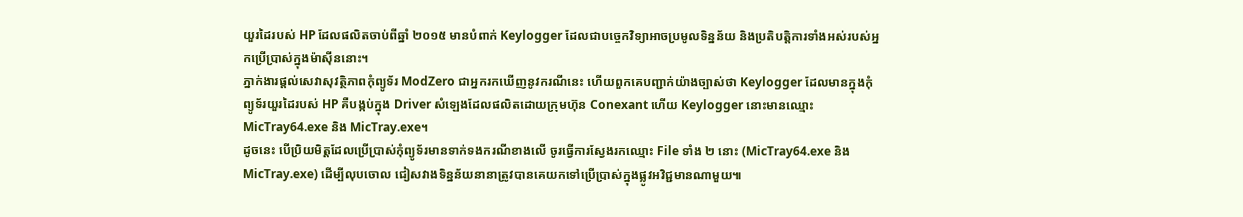យួរដៃរបស់ HP ដែលផលិតចាប់ពីឆ្នាំ ២០១៥ មានបំពាក់ Keylogger ដែលជាបច្ចេកវិទ្យាអាចប្រមូលទិន្នន័យ និងប្រតិបត្តិការទាំងអស់របស់អ្នកប្រើប្រាស់ក្នុងម៉ាស៊ីននោះ។
ភ្នាក់ងារផ្ដល់សេវាសុវត្ថិភាពកុំព្យូទ័រ ModZero ជាអ្នករកឃើញនូវករណីនេះ ហើយពួកគេបញ្ជាក់យ៉ាងច្បាស់ថា Keylogger ដែលមានក្នុងកុំព្យូទ័រយួរដៃរបស់ HP គឺបង្កប់ក្នុង Driver សំឡេងដែលផលិតដោយក្រុមហ៊ុន Conexant ហើយ Keylogger នោះមានឈ្មោះ MicTray64.exe និង MicTray.exe។
ដូចនេះ បើប្រិយមិត្តដែលប្រើប្រាស់កុំព្យូទ័រមានទាក់ទងករណីខាងលើ ចូរធ្វើការស្វែងរកឈ្មោះ File ទាំង ២ នោះ (MicTray64.exe និង MicTray.exe) ដើម្បីលុបចោល ជៀសវាងទិន្នន័យនានាត្រូវបានគេយកទៅប្រើប្រាស់ក្នុងផ្លូវអវិជ្ជមានណាមួយ៕